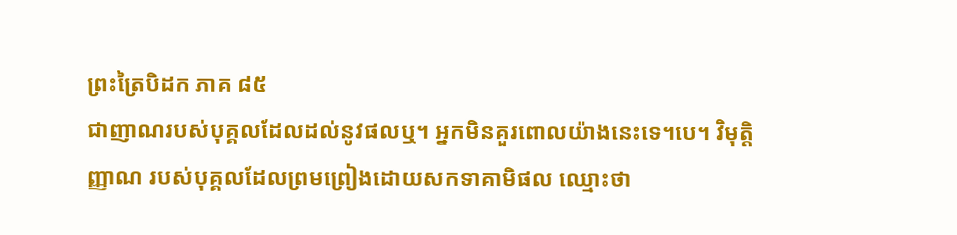ព្រះត្រៃបិដក ភាគ ៨៥
ជាញាណរបស់បុគ្គលដែលដល់នូវផលឬ។ អ្នកមិនគួរពោលយ៉ាងនេះទេ។បេ។ វិមុត្តិញ្ញាណ របស់បុគ្គលដែលព្រមព្រៀងដោយសកទាគាមិផល ឈ្មោះថា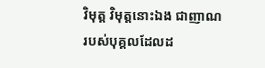វិមុត្ត វិមុត្តនោះឯង ជាញាណ របស់បុគ្គលដែលដ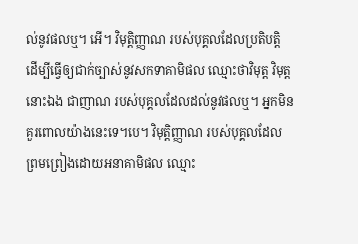ល់នូវផលឬ។ អើ។ វិមុត្តិញ្ញាណ របស់បុគ្គលដែលប្រតិបត្តិ ដើម្បីធ្វើឲ្យជាក់ច្បាស់នូវសកទាគាមិផល ឈ្មោះថាវិមុត្ត វិមុត្តនោះឯង ជាញាណ របស់បុគ្គលដែលដល់នូវផលឬ។ អ្នកមិនគួរពោលយ៉ាងនេះទេ។បេ។ វិមុត្តិញ្ញាណ របស់បុគ្គលដែលព្រមព្រៀងដោយអនាគាមិផល ឈ្មោះ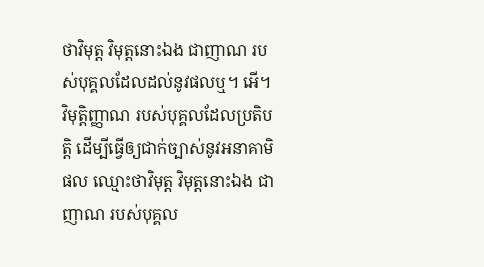ថាវិមុត្ត វិមុត្តនោះឯង ជាញាណ របស់បុគ្គលដែលដល់នូវផលឬ។ អើ។ វិមុត្តិញ្ញាណ របស់បុគ្គលដែលប្រតិបត្តិ ដើម្បីធ្វើឲ្យជាក់ច្បាស់នូវអនាគាមិផល ឈ្មោះថាវិមុត្ត វិមុត្តនោះឯង ជាញាណ របស់បុគ្គល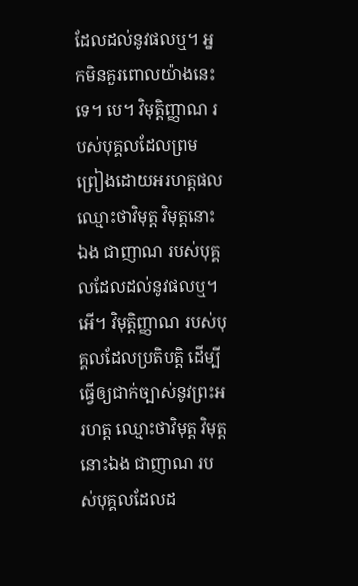ដែលដល់នូវផលឬ។ អ្នកមិនគួរពោលយ៉ាងនេះទេ។ បេ។ វិមុត្តិញ្ញាណ របស់បុគ្គលដែលព្រមព្រៀងដោយអរហត្តផល ឈ្មោះថាវិមុត្ត វិមុត្តនោះឯង ជាញាណ របស់បុគ្គលដែលដល់នូវផលឬ។ អើ។ វិមុត្តិញ្ញាណ របស់បុគ្គលដែលប្រតិបត្តិ ដើម្បីធ្វើឲ្យជាក់ច្បាស់នូវព្រះអរហត្ត ឈ្មោះថាវិមុត្ត វិមុត្តនោះឯង ជាញាណ របស់បុគ្គលដែលដ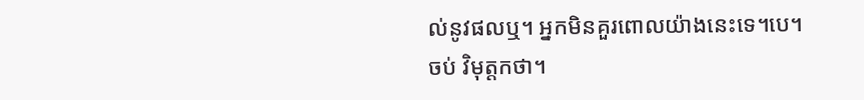ល់នូវផលឬ។ អ្នកមិនគួរពោលយ៉ាងនេះទេ។បេ។
ចប់ វិមុត្តកថា។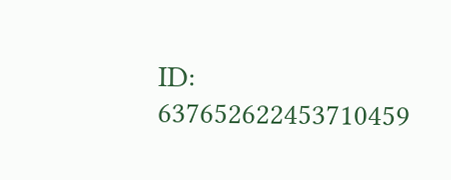ID: 637652622453710459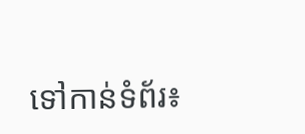ទៅកាន់ទំព័រ៖